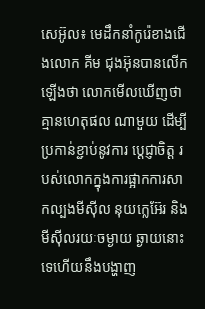សេអ៊ូល៖ មេដឹកនាំកូរ៉េខាងជើងលោក គីម ជុងអ៊ុនបានលេីកឡេីងថា លោកមើលឃើញថាគ្មានហេតុផល ណាមួយ ដើម្បីប្រកាន់ខ្ជាប់នូវការ ប្តេជ្ញាចិត្ត របស់លោកក្នុងការផ្អាកការសាកល្បងមីស៊ីល នុយក្លេអ៊ែរ និងមីស៊ីលរយៈចម្ងាយ ឆ្ងាយនោះទេហើយនឹងបង្ហាញ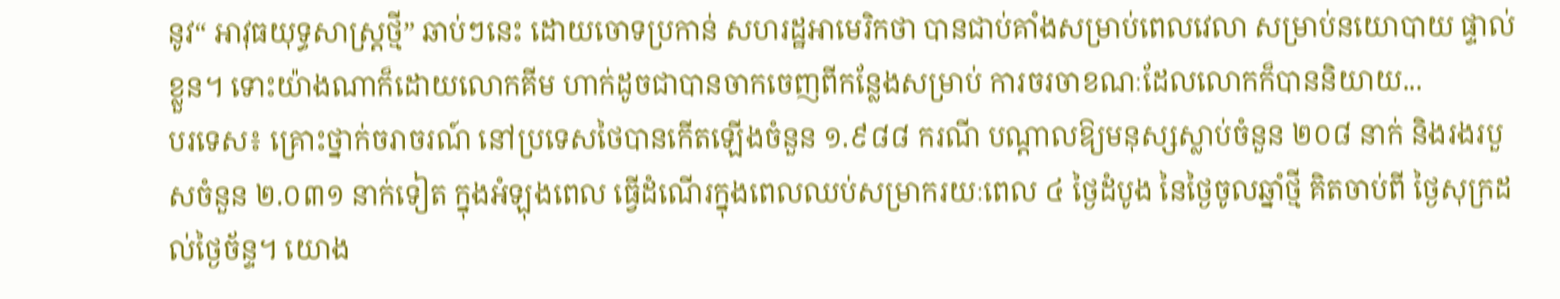នូវ“ អាវុធយុទ្ធសាស្ត្រថ្មី” ឆាប់ៗនេះ ដោយចោទប្រកាន់ សហរដ្ឋអាមេរិកថា បានជាប់គាំងសម្រាប់ពេលវេលា សម្រាប់នយោបាយ ផ្ទាល់ខ្លួន។ ទោះយ៉ាងណាក៏ដោយលោកគីម ហាក់ដូចជាបានចាកចេញពីកន្លែងសម្រាប់ ការចរចាខណៈដែលលោកក៏បាននិយាយ...
បរទេស៖ គ្រោះថ្នាក់ចរាចរណ៍ នៅប្រទេសថៃបានកើតឡើងចំនួន ១.៩៨៨ ករណី បណ្តាលឱ្យមនុស្សស្លាប់ចំនួន ២០៨ នាក់ និងរងរបួសចំនួន ២.០៣១ នាក់ទៀត ក្នុងអំឡុងពេល ធ្វើដំណើរក្នុងពេលឈប់សម្រាករយៈពេល ៤ ថ្ងៃដំបូង នៃថ្ងៃចូលឆ្នាំថ្មី គិតចាប់ពី ថ្ងៃសុក្រដល់ថ្ងៃច័ន្ទ។ យោង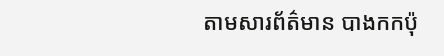តាមសារព័ត៌មាន បាងកកប៉ុ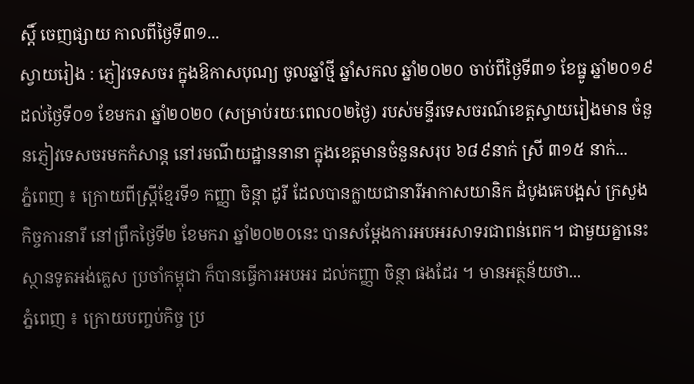ស្តិ៍ ចេញផ្សាយ កាលពីថ្ងៃទី៣១...
ស្វាយរៀង : ភ្ញៀវទេសចរ ក្នុងឱកាសបុណ្យ ចូលឆ្នាំថ្មី ឆ្នាំសកល ឆ្នាំ២០២០ ចាប់ពីថ្ងៃទី៣១ ខែធ្នូ ឆ្នាំ២០១៩ ដល់ថ្ងៃទី០១ ខែមករា ឆ្នាំ២០២០ (សម្រាប់រយៈពេល០២ថ្ងៃ) របស់មន្ទីរទេសចរណ៍ខេត្តស្វាយរៀងមាន ចំនួនភ្ញៀវទេសចរមកកំសាន្ត នៅរមណីយដ្ឋាននានា ក្នុងខេត្តមានចំនួនសរុប ៦៨៩នាក់ ស្រី ៣១៥ នាក់...
ភ្នំពេញ ៖ ក្រោយពីស្ត្រីខ្មែរទី១ កញ្ញា ចិន្តា ដូរី ដែលបានក្លាយជានារីអាកាសយានិក ដំបូងគេបង្អស់ ក្រសួងកិច្ចការនារី នៅព្រឹកថ្ងៃទី២ ខែមករា ឆ្នាំ២០២០នេះ បានសម្តែងការអបអរសាទរជាពន់ពេក។ ជាមួយគ្នានេះ ស្ថានទូតអង់គ្លេស ប្រចាំកម្ពុជា ក៏បានធ្វើការអបអរ ដល់កញ្ញា ចិន្ថា ផងដែរ ។ មានអត្ថន័យថា...
ភ្នំពេញ ៖ ក្រោយបញ្ចប់កិច្ច ប្រ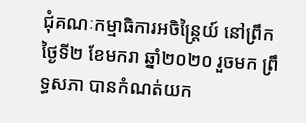ជុំគណៈកម្មាធិការអចិន្រ្តៃយ៍ នៅព្រឹកថ្ងៃទី២ ខែមករា ឆ្នាំ២០២០ រួចមក ព្រឹទ្ធសភា បានកំណត់យក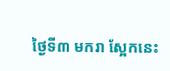ថ្ងៃទី៣ មករា ស្អែកនេះ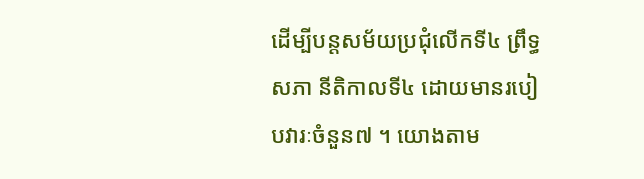ដើម្បីបន្តសម័យប្រជុំលើកទី៤ ព្រឹទ្ធសភា នីតិកាលទី៤ ដោយមានរបៀបវារៈចំនួន៧ ។ យោងតាម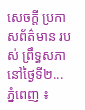សេចក្ដី ប្រកាសព័ត៌មាន របស់ ព្រឹទ្ធសភា នៅថ្ងៃទី២...
ភ្នំពេញ ៖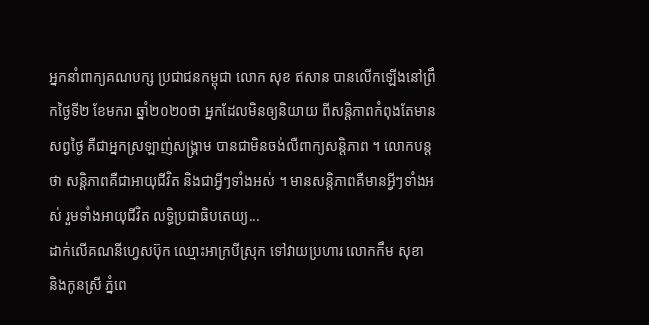អ្នកនាំពាក្យគណបក្ស ប្រជាជនកម្ពុជា លោក សុខ ឥសាន បានលើកឡើងនៅព្រឹកថ្ងៃទី២ ខែមករា ឆ្នាំ២០២០ថា អ្នកដែលមិនឲ្យនិយាយ ពីសន្តិភាពកំពុងតែមានសព្វថ្ងៃ គឺជាអ្នកស្រឡាញ់សង្គ្រាម បានជាមិនចង់លឺពាក្យសន្តិភាព ។ លោកបន្តថា សន្តិភាពគឺជាអាយុជីវិត និងជាអ្វីៗទាំងអស់ ។ មានសន្តិភាពគឺមានអ្វីៗទាំងអស់ រួមទាំងអាយុជីវិត លទ្ធិប្រជាធិបតេយ្យ...
ដាក់លើគណនីហ្វេសប៊ុក ឈ្មោះអាក្របីស្រុក ទៅវាយប្រហារ លោកកឹម សុខា និងកូនស្រី ភ្នំពេ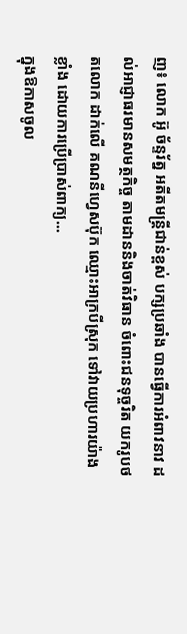ញ៖ លោក អ៊ូ ច័ន្ទរ័ត្ន អតីតមន្រ្តីជាន់ខ្ពស់ បក្សប្រឆាំង បានធ្វើការអំពាវនាវ ដល់អាជ្ញាធរមានសមត្ថកិច្ច តាមដាននិងចាត់វិធាន ចំពោះជនទុច្ចរិត យករូបថតលោក ដាក់លើ គណនីហ្វេសប៊ុក ឈ្មោះអាក្របីស្រុក ទៅវាយប្រហារយ៉ាងខ្លាំង ដោយការប្រើប្រាស់ពាក្យ...
ក្នុងឱកាសចូល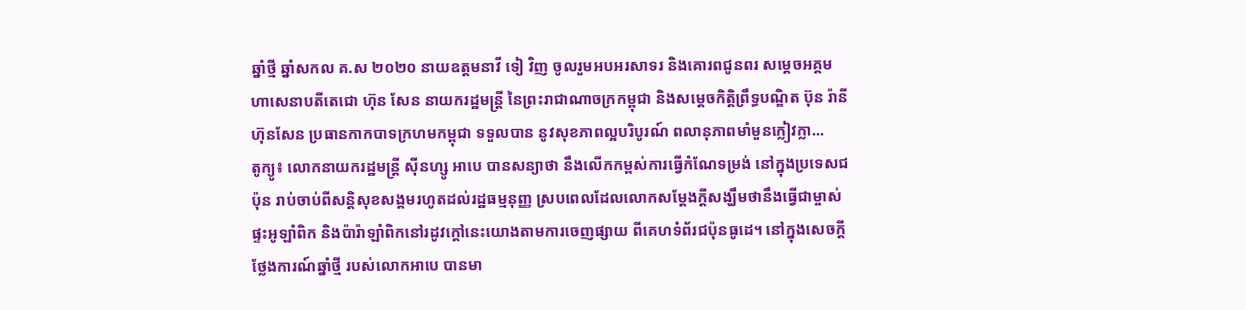ឆ្នាំថ្មី ឆ្នាំសកល គ.ស ២០២០ នាយឧត្តមនាវី ទៀ វិញ ចូលរួមអបអរសាទរ និងគោរពជូនពរ សម្តេចអគ្គមហាសេនាបតីតេជោ ហ៊ុន សែន នាយករដ្ឋមន្ត្រី នៃព្រះរាជាណាចក្រកម្ពុជា និងសម្តេចកិត្តិព្រឹទ្ធបណ្ឌិត ប៊ុន រ៉ានី ហ៊ុនសែន ប្រធានកាកបាទក្រហមកម្ពុជា ទទួលបាន នូវសុខភាពល្អបរិបូរណ៍ ពលានុភាពមាំមួនក្លៀវក្លា...
តូក្យូ៖ លោកនាយករដ្ឋមន្រ្តី ស៊ីនហ្សូ អាបេ បានសន្យាថា នឹងលើកកម្ពស់ការធ្វើកំណែទម្រង់ នៅក្នុងប្រទេសជប៉ុន រាប់ចាប់ពីសន្តិសុខសង្គមរហូតដល់រដ្ឋធម្មនុញ្ញ ស្របពេលដែលលោកសម្តែងក្តីសង្ឃឹមថានឹងធ្វើជាម្ចាស់ផ្ទះអូឡាំពិក និងប៉ារ៉ាឡាំពិកនៅរដូវក្តៅនេះយោងតាមការចេញផ្សាយ ពីគេហទំព័រជប៉ុនធូដេ។ នៅក្នុងសេចក្តីថ្លែងការណ៍ឆ្នាំថ្មី របស់លោកអាបេ បានមា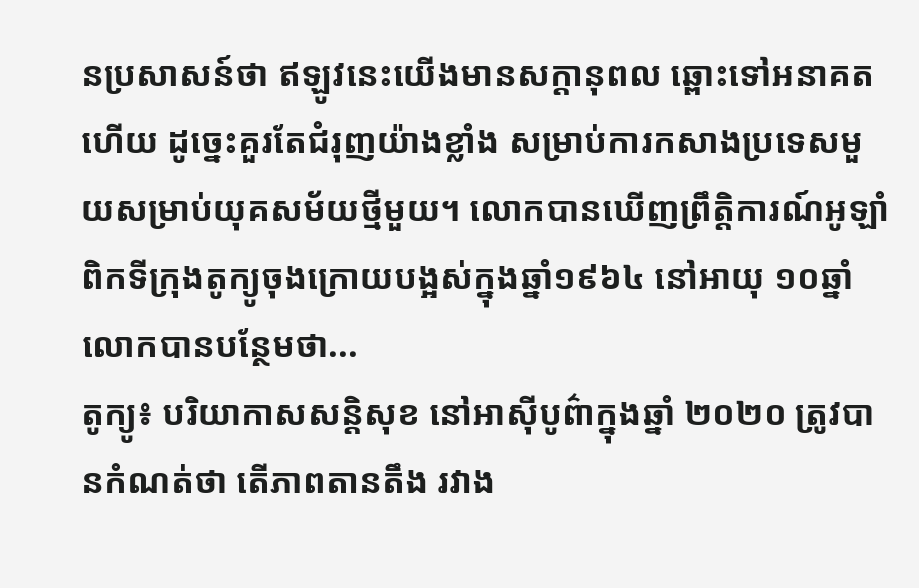នប្រសាសន៍ថា ឥឡូវនេះយើងមានសក្ដានុពល ឆ្ពោះទៅអនាគតហើយ ដូច្នេះគួរតែជំរុញយ៉ាងខ្លាំង សម្រាប់ការកសាងប្រទេសមួយសម្រាប់យុគសម័យថ្មីមួយ។ លោកបានឃើញព្រឹត្តិការណ៍អូឡាំពិកទីក្រុងតូក្យូចុងក្រោយបង្អស់ក្នុងឆ្នាំ១៩៦៤ នៅអាយុ ១០ឆ្នាំ លោកបានបន្ថែមថា...
តូក្យូ៖ បរិយាកាសសន្តិសុខ នៅអាស៊ីបូព៌ាក្នុងឆ្នាំ ២០២០ ត្រូវបានកំណត់ថា តើភាពតានតឹង រវាង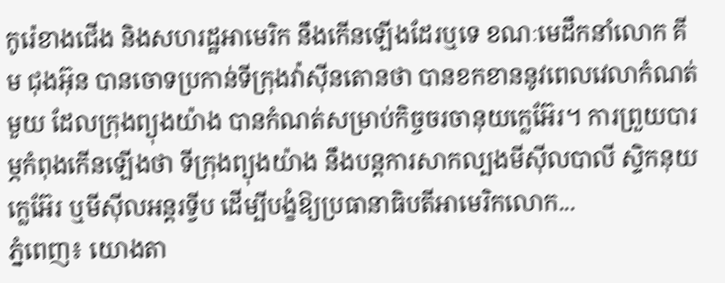កូរ៉េខាងជើង និងសហរដ្ឋអាមេរិក នឹងកើនឡើងដែរឬទេ ខណៈមេដឹកនាំលោក គីម ជុងអ៊ុន បានចោទប្រកាន់ទីក្រុងវ៉ាស៊ីនតោនថា បានខកខាននូវពេលវេលាកំណត់មួយ ដែលក្រុងព្យុងយ៉ាង បានកំណត់សម្រាប់កិច្ចចរចានុយក្លេអ៊ែរ។ ការព្រួយបារម្ភកំពុងកើនឡើងថា ទីក្រុងព្យុងយ៉ាង នឹងបន្តការសាកល្បងមីស៊ីលបាលី ស្ទិកនុយក្លេអ៊ែរ ឬមីស៊ីលអន្តរទ្វីប ដើម្បីបង្ខំឱ្យប្រធានាធិបតីអាមេរិកលោក...
ភ្នំពេញ៖ យោងតា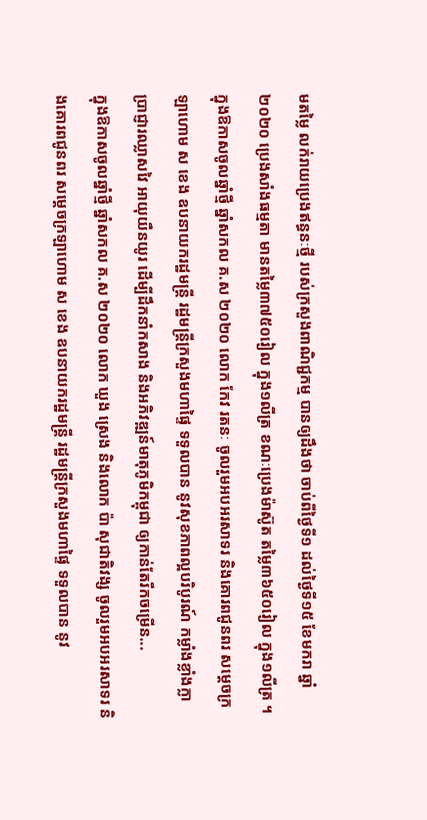មតម្លៃ លក់រាយប្រេងឥន្ធនៈថ្មី របស់ក្រសួងពាណិជ្ជកម្ម បានឲ្យដឹងថា ចាប់ពីថ្ងៃទី១ ដល់ថ្ងៃទី១៥ ខែមករា ឆ្នាំ២០២០ ប្រេងសាំងធម្មតា មានតម្លៃ៣៧៥០រៀល ក្នុង១លីត្រ ខណៈប្រេងម៉ាស៊ូត តម្លៃ៣៦៥០រៀល ក្នុង១លីត្រ ។
ក្នុងឱកាសចូលឆ្នាំថ្មី ឆ្នាំសកល គ.ស ២០២០ លោក កែវ រតនៈ ចូលរួមអបអរសាទរ និងគោរពជូនពរ សម្តេចក្រឡាហោម ស ខេង ឧបនាយករដ្ឋមន្ត្រី រដ្ឋមន្ត្រីក្រសួងមហាផ្ទៃ ទទួលបាន នូវសុខភាពល្អបរិបូរណ៍ កម្លាំងខ្លាំងក្លា ប្រាជ្ញារឈ្លាសវៃ អាយុយឺនយូរ ដើម្បីដឹកនាំកសាង និងអភិវឌ្ឍន៍មាតុភូមិកម្ពុជា ឲ្យកាន់តែរីកចម្រើន...
ក្នុងឱកាសចូលឆ្នាំថ្មី ឆ្នាំសកល គ.ស ២០២០ លោក ឃួង ស្រេង និងលោក ប៉ា សុជាតិវង្ស ចូលរួមអបអរសាទរ និងគោរពជូនពរ សម្តេចក្រឡាហោម ស ខេង ឧបនាយករដ្ឋមន្ត្រី រដ្ឋមន្ត្រីក្រសួងមហាផ្ទៃ ទទួលបាន នូវ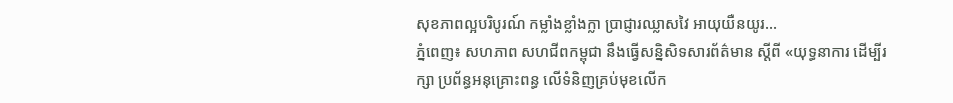សុខភាពល្អបរិបូរណ៍ កម្លាំងខ្លាំងក្លា ប្រាជ្ញារឈ្លាសវៃ អាយុយឺនយូរ...
ភ្នំពេញ៖ សហភាព សហជីពកម្ពុជា នឹងធ្វើសន្និសិទសារព័ត៌មាន ស្ដីពី «យុទ្ធនាការ ដើម្បីរក្សា ប្រព័ន្ធអនុគ្រោះពន្ធ លើទំនិញគ្រប់មុខលើក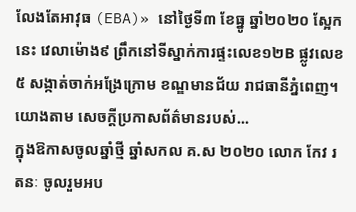លែងតែអាវុធ (EBA)» នៅថ្ងៃទី៣ ខែធ្នូ ឆ្នាំ២០២០ ស្អែកនេះ វេលាម៉ោង៩ ព្រឹកនៅទីស្នាក់ការផ្ទះលេខ១២B ផ្លូវលេខ៥ សង្កាត់ចាក់អង្រែក្រោម ខណ្ឌមានជ័យ រាជធានីភ្នំពេញ។ យោងតាម សេចក្ដីប្រកាសព័ត៌មានរបស់...
ក្នុងឱកាសចូលឆ្នាំថ្មី ឆ្នាំសកល គ.ស ២០២០ លោក កែវ រតនៈ ចូលរួមអប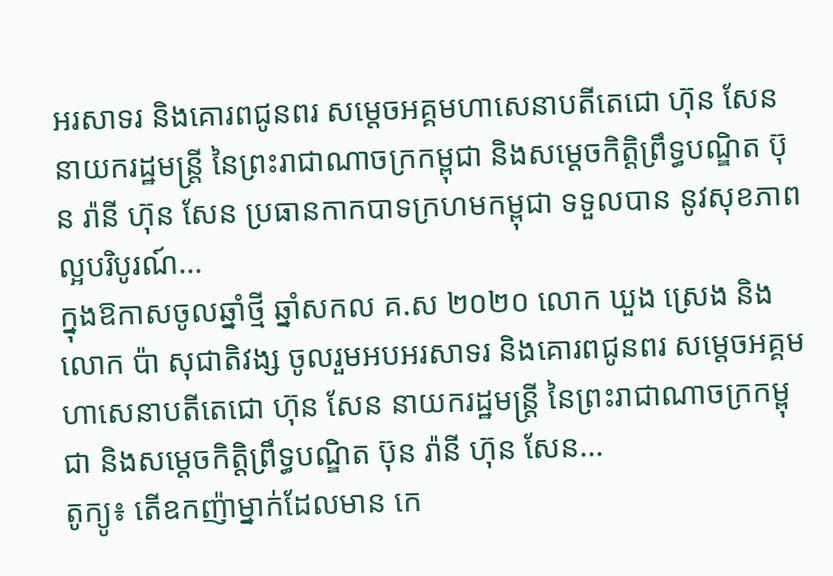អរសាទរ និងគោរពជូនពរ សម្តេចអគ្គមហាសេនាបតីតេជោ ហ៊ុន សែន នាយករដ្ឋមន្ត្រី នៃព្រះរាជាណាចក្រកម្ពុជា និងសម្តេចកិត្តិព្រឹទ្ធបណ្ឌិត ប៊ុន រ៉ានី ហ៊ុន សែន ប្រធានកាកបាទក្រហមកម្ពុជា ទទួលបាន នូវសុខភាពល្អបរិបូរណ៍...
ក្នុងឱកាសចូលឆ្នាំថ្មី ឆ្នាំសកល គ.ស ២០២០ លោក ឃួង ស្រេង និងលោក ប៉ា សុជាតិវង្ស ចូលរួមអបអរសាទរ និងគោរពជូនពរ សម្តេចអគ្គមហាសេនាបតីតេជោ ហ៊ុន សែន នាយករដ្ឋមន្ត្រី នៃព្រះរាជាណាចក្រកម្ពុជា និងសម្តេចកិត្តិព្រឹទ្ធបណ្ឌិត ប៊ុន រ៉ានី ហ៊ុន សែន...
តូក្យូ៖ តើឧកញ៉ាម្នាក់ដែលមាន កេ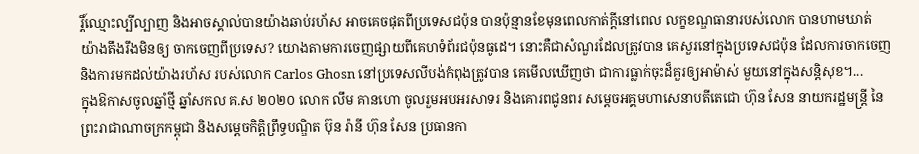រ្តិ៍ឈ្មោះល្បីល្បាញ និងអាចស្គាល់បានយ៉ាងឆាប់រហ័ស អាចគេចផុតពីប្រទេសជប៉ុន បានប៉ុន្មានខែមុនពេលកាត់ក្តីនៅពេល លក្ខខណ្ឌធានារបស់លោក បានហាមឃាត់ យ៉ាងតឹងរឹងមិនឲ្យ ចាកចេញពីប្រទេស? យោងតាមការចេញផ្សាយពីគេហទំព័រជប៉ុនធូដេ។ នោះគឺជាសំណួរដែលត្រូវបាន គេសួរនៅក្នុងប្រទេសជប៉ុន ដែលការចាកចេញ និងការមកដល់យ៉ាងរហ័ស របស់លោក Carlos Ghosn នៅប្រទេសលីបង់កំពុងត្រូវបាន គេមើលឃើញថា ជាការធ្លាក់ចុះដ៏គួរឲ្យអាម៉ាស់ មួយនៅក្នុងសន្តិសុខ។...
ក្នុងឱកាសចូលឆ្នាំថ្មី ឆ្នាំសកល គ.ស ២០២០ លោក លឹម គានហោ ចូលរួមអបអរសាទរ និងគោរពជូនពរ សម្តេចអគ្គមហាសេនាបតីតេជោ ហ៊ុន សែន នាយករដ្ឋមន្ត្រី នៃព្រះរាជាណាចក្រកម្ពុជា និងសម្តេចកិត្តិព្រឹទ្ធបណ្ឌិត ប៊ុន រ៉ានី ហ៊ុន សែន ប្រធានកា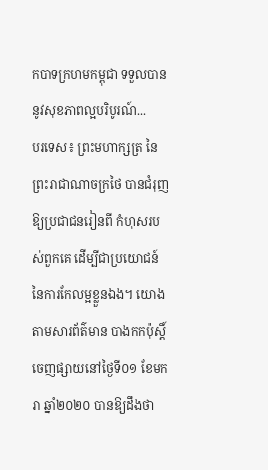កបាទក្រហមកម្ពុជា ទទួលបាន នូវសុខភាពល្អបរិបូរណ៍...
បរទេស៖ ព្រះមហាក្សត្រ នៃព្រះរាជាណាចក្រថៃ បានជំរុញឱ្យប្រជាជនរៀនពី កំហុសរបស់ពួកគេ ដើម្បីជាប្រយោជន៍ នៃការកែលម្អខ្លួនឯង។ យោងតាមសារព័ត៌មាន បាងកកប៉ុស្តិ៍ ចេញផ្សាយនៅថ្ងៃទី០១ ខែមករា ឆ្នាំ២០២០ បានឱ្យដឹងថា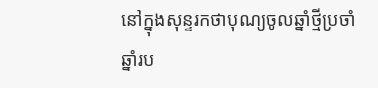នៅក្នុងសុន្ទរកថាបុណ្យចូលឆ្នាំថ្មីប្រចាំឆ្នាំរប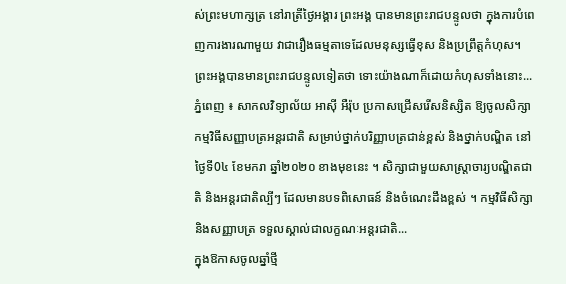ស់ព្រះមហាក្សត្រ នៅរាត្រីថ្ងៃអង្គារ ព្រះអង្គ បានមានព្រះរាជបន្ទូលថា ក្នុងការបំពេញការងារណាមួយ វាជារឿងធម្មតាទេដែលមនុស្សធ្វើខុស និងប្រព្រឹត្តកំហុស។ ព្រះអង្គបានមានព្រះរាជបន្ទូលទៀតថា ទោះយ៉ាងណាក៏ដោយកំហុសទាំងនោះ...
ភ្នំពេញ ៖ សាកលវិទ្យាល័យ អាស៊ី អឺរ៉ុប ប្រកាសជ្រើសរើសនិស្សិត ឱ្យចូលសិក្សាកម្មវិធីសញ្ញាបត្រអន្តរជាតិ សម្រាប់ថ្នាក់បរិញ្ញាបត្រជាន់ខ្ពស់ និងថ្នាក់បណ្ឌិត នៅថ្ងៃទី0៤ ខែមករា ឆ្នាំ២០២០ ខាងមុខនេះ ។ សិក្សាជាមួយសាស្រ្តាចារ្យបណ្ឌិតជាតិ និងអន្តរជាតិល្បីៗ ដែលមានបទពិសោធន៍ និងចំណេះដឹងខ្ពស់ ។ កម្មវិធីសិក្សា និងសញ្ញាបត្រ ទទួលស្គាល់ជាលក្ខណៈអន្តរជាតិ...
ក្នុងឱកាសចូលឆ្នាំថ្មី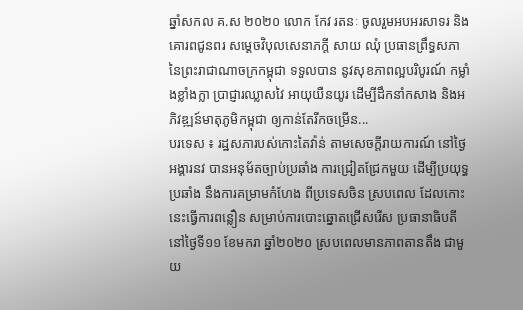ឆ្នាំសកល គ.ស ២០២០ លោក កែវ រតនៈ ចូលរួមអបអរសាទរ និងគោរពជូនពរ សម្តេចវិបុលសេនាភក្តី សាយ ឈុំ ប្រធានព្រឹទ្ធសភា នៃព្រះរាជាណាចក្រកម្ពុជា ទទួលបាន នូវសុខភាពល្អបរិបូរណ៍ កម្លាំងខ្លាំងក្លា ប្រាជ្ញារឈ្លាសវៃ អាយុយឺនយូរ ដើម្បីដឹកនាំកសាង និងអភិវឌ្ឍន៍មាតុភូមិកម្ពុជា ឲ្យកាន់តែរីកចម្រើន...
បរទេស ៖ រដ្ឋសភារបស់កោះតៃវ៉ាន់ តាមសេចក្តីរាយការណ៍ នៅថ្ងៃអង្គារនវ បានអនុម័តច្បាប់ប្រឆាំង ការជ្រៀតជ្រែកមួយ ដើម្បីប្រយុទ្ធប្រឆាំង នឹងការគម្រាមកំហែង ពីប្រទេសចិន ស្របពេល ដែលកោះនេះធ្វើការពន្លឿន សម្រាប់ការបោះឆ្នោតជ្រើសរើស ប្រធានាធិបតី នៅថ្ងៃទី១១ ខែមករា ឆ្នាំ២០២០ ស្របពេលមានភាពតានតឹង ជាមួយ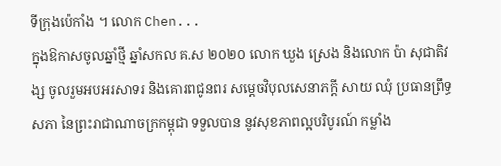ទីក្រុងប៉េកាំង ។ លោក Chen...
ក្នុងឱកាសចូលឆ្នាំថ្មី ឆ្នាំសកល គ.ស ២០២០ លោក ឃួង ស្រេង និងលោក ប៉ា សុជាតិវង្ស ចូលរួមអបអរសាទរ និងគោរពជូនពរ សម្តេចវិបុលសេនាភក្តី សាយ ឈុំ ប្រធានព្រឹទ្ធសភា នៃព្រះរាជាណាចក្រកម្ពុជា ទទួលបាន នូវសុខភាពល្អបរិបូរណ៍ កម្លាំង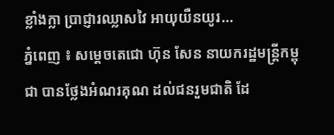ខ្លាំងក្លា ប្រាជ្ញារឈ្លាសវៃ អាយុយឺនយូរ...
ភ្នំពេញ ៖ សម្តេចតេជោ ហ៊ុន សែន នាយករដ្ឋមន្រ្តីកម្ពុជា បានថ្លែងអំណរគុណ ដល់ជនរួមជាតិ ដែ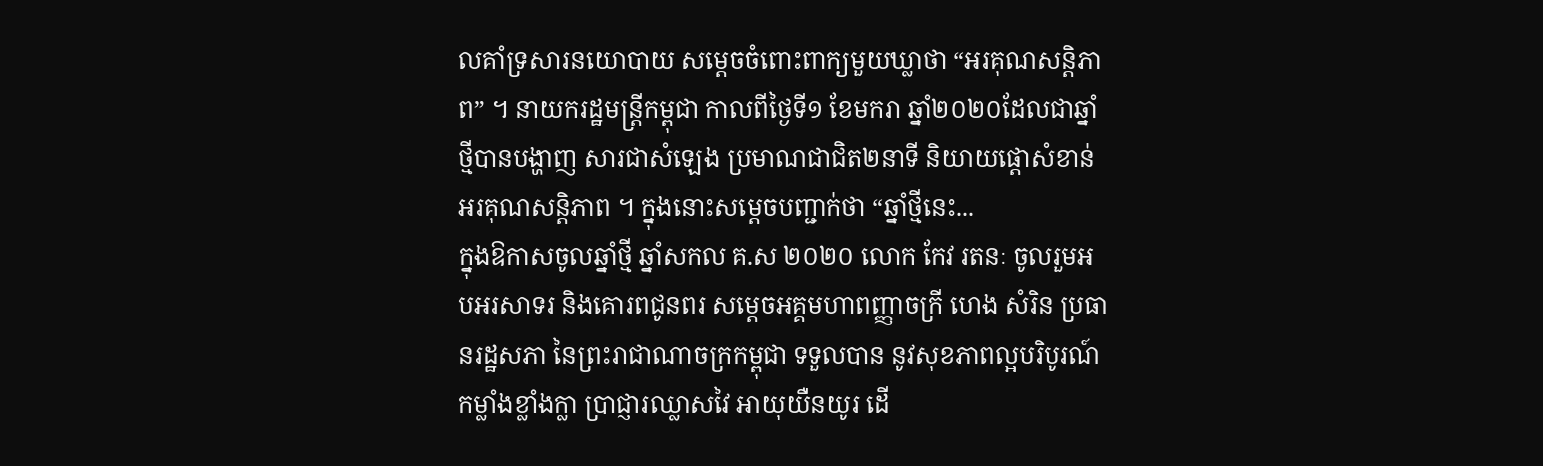លគាំទ្រសារនយោបាយ សម្តេចចំពោះពាក្យមួយឃ្លាថា “អរគុណសន្តិភាព” ។ នាយករដ្ឋមន្ដ្រីកម្ពុជា កាលពីថ្ងៃទី១ ខែមករា ឆ្នាំ២០២០ដែលជាឆ្នាំថ្មីបានបង្ហាញ សារជាសំឡេង ប្រមាណជាជិត២នាទី និយាយផ្តោសំខាន់អរគុណសន្តិភាព ។ ក្នុងនោះសម្តេចបញ្ជាក់ថា “ឆ្នាំថ្មីនេះ...
ក្នុងឱកាសចូលឆ្នាំថ្មី ឆ្នាំសកល គ.ស ២០២០ លោក កែវ រតនៈ ចូលរួមអបអរសាទរ និងគោរពជូនពរ សម្តេចអគ្គមហាពញ្ញាចក្រី ហេង សំរិន ប្រធានរដ្ឋសភា នៃព្រះរាជាណាចក្រកម្ពុជា ទទួលបាន នូវសុខភាពល្អបរិបូរណ៍ កម្លាំងខ្លាំងក្លា ប្រាជ្ញារឈ្លាសវៃ អាយុយឺនយូរ ដើ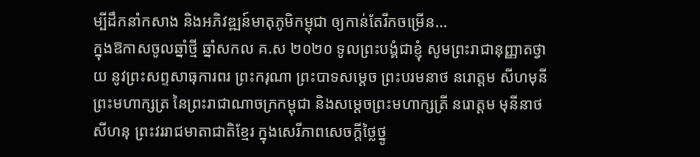ម្បីដឹកនាំកសាង និងអភិវឌ្ឍន៍មាតុភូមិកម្ពុជា ឲ្យកាន់តែរីកចម្រើន...
ក្នុងឱកាសចូលឆ្នាំថ្មី ឆ្នាំសកល គ.ស ២០២០ ទូលព្រះបង្គំជាខ្ញុំ សូមព្រះរាជានុញ្ញាតថ្វាយ នូវព្រះសព្ទសាធុការពរ ព្រះករុណា ព្រះបាទសម្តេច ព្រះបរមនាថ នរោត្តម សីហមុនី ព្រះមហាក្សត្រ នៃព្រះរាជាណាចក្រកម្ពុជា និងសម្តេចព្រះមហាក្សត្រី នរោត្តម មុនីនាថ សីហនុ ព្រះវររាជមាតាជាតិខ្មែរ ក្នុងសេរីភាពសេចក្តីថ្លៃថ្នូ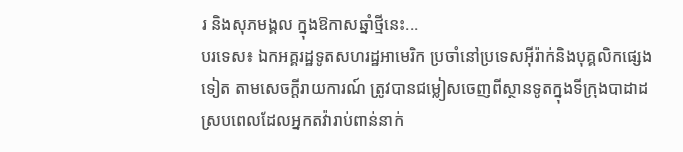រ និងសុភមង្គល ក្នុងឱកាសឆ្នាំថ្មីនេះ...
បរទេស៖ ឯកអគ្គរដ្ឋទូតសហរដ្ឋអាមេរិក ប្រចាំនៅប្រទេសអ៊ីរ៉ាក់និងបុគ្គលិកផ្សេងទៀត តាមសេចក្តីរាយការណ៍ ត្រូវបានជម្លៀសចេញពីស្ថានទូតក្នុងទីក្រុងបាដាដ ស្របពេលដែលអ្នកតវ៉ារាប់ពាន់នាក់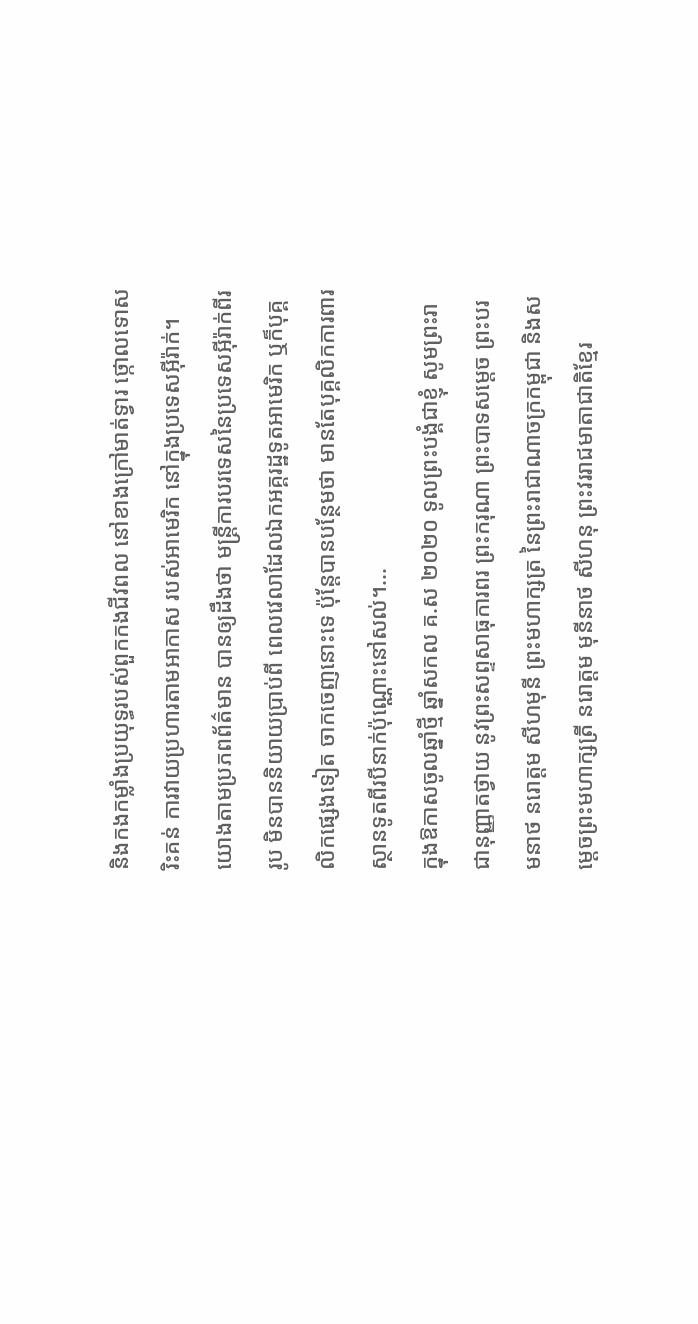និងកងកម្លាំងប្រយុទ្ធរបស់ពួកកងជីវពល នៅខាងក្រៅមាត់ទ្វារ ថ្កោលទោសរិះគន់ ការវាយប្រហារតាមអាកាស របស់អាមេរិក នៅក្នុងប្រទេសអ៊ីរ៉ាក់។ យោងតាមប្រភពព័ត៌មាន បានឲ្យដឹងថា មន្ត្រីការបរទេសនៃប្រទេសអ៊ីរ៉ាក់ពីររូប មិនបាននិយាយប្រាប់ពី ពេលវេលាដែលឯកអគ្គរដ្ឋទូតអាមេរិក ឬក៏បុគ្គលិកផ្សេងទៀត ចាកចេញនោះទេ ប៉ុន្តែបានបន្ថែមថា មានតែបុគ្គលិកការពារ ស្ថានទូតពីរបីនាក់ប៉ុណ្ណោះនៅសល់។...
ក្នុងឱកាសចូលឆ្នាំថ្មី ឆ្នាំសកល គ.ស ២០២០ ទូលព្រះបង្គំជាខ្ញុំ សូមព្រះរាជានុញ្ញាតថ្វាយ នូវព្រះសព្ទសាធុការពរ ព្រះករុណា ព្រះបាទសម្តេច ព្រះបរមនាថ នរោត្តម សីហមុនី ព្រះមហាក្សត្រ នៃព្រះរាជាណាចក្រកម្ពុជា និងសម្តេចព្រះមហាក្សត្រី នរោត្តម មុនីនាថ សីហនុ ព្រះវររាជមាតាជាតិខ្មែរ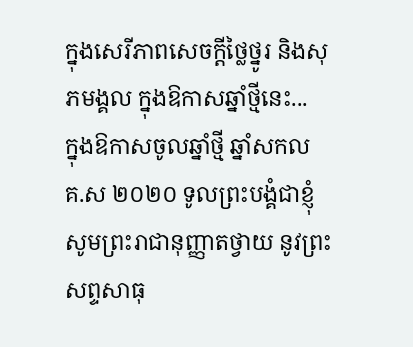ក្នុងសេរីភាពសេចក្តីថ្លៃថ្នូរ និងសុភមង្គល ក្នុងឱកាសឆ្នាំថ្មីនេះ...
ក្នុងឱកាសចូលឆ្នាំថ្មី ឆ្នាំសកល គ.ស ២០២០ ទូលព្រះបង្គំជាខ្ញុំ សូមព្រះរាជានុញ្ញាតថ្វាយ នូវព្រះសព្ទសាធុ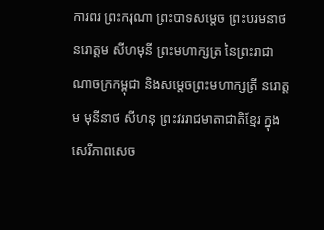ការពរ ព្រះករុណា ព្រះបាទសម្តេច ព្រះបរមនាថ នរោត្តម សីហមុនី ព្រះមហាក្សត្រ នៃព្រះរាជាណាចក្រកម្ពុជា និងសម្តេចព្រះមហាក្សត្រី នរោត្តម មុនីនាថ សីហនុ ព្រះវររាជមាតាជាតិខ្មែរ ក្នុងសេរីភាពសេច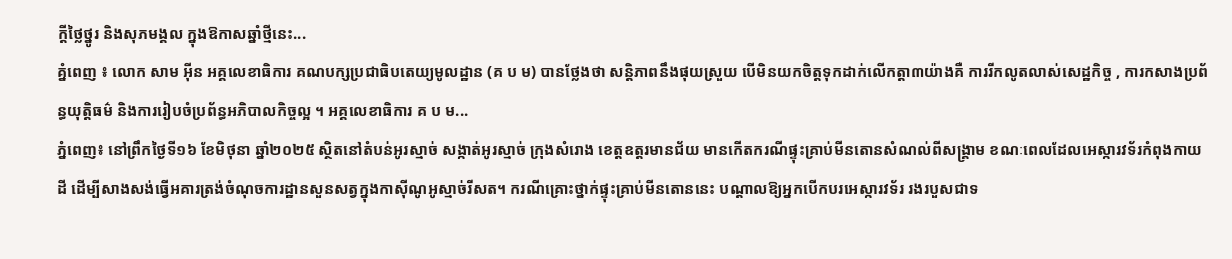ក្តីថ្លៃថ្នូរ និងសុភមង្គល ក្នុងឱកាសឆ្នាំថ្មីនេះ...
គ្នំពេញ ៖ លោក សាម អ៊ីន អគ្គលេខាធិការ គណបក្សប្រជាធិបតេយ្យមូលដ្ឋាន (គ ប ម) បានថ្លែងថា សន្តិភាពនឹងផុយស្រួយ បើមិនយកចិត្តទុកដាក់លើកត្តា៣យ៉ាងគឺ ការរីកលូតលាស់សេដ្ឋកិច្ច , ការកសាងប្រព័ន្ធយុត្តិធម៌ និងការរៀបចំប្រព័ន្ធអភិបាលកិច្ចល្អ ។ អគ្គលេខាធិការ គ ប ម...
ភ្នំពេញ៖ នៅព្រឹកថ្ងៃទី១៦ ខែមិថុនា ឆ្នាំ២០២៥ ស្ថិតនៅតំបន់អូរស្មាច់ សង្កាត់អូរស្មាច់ ក្រុងសំរោង ខេត្តឧត្តរមានជ័យ មានកើតករណីផ្ទុះគ្រាប់មីនតោនសំណល់ពីសង្គ្រាម ខណៈពេលដែលអេស្ការវទ័រកំពុងកាយដី ដើម្បីសាងសង់ធ្វើអគារត្រង់ចំណុចការដ្ឋានសួនសត្វក្នុងកាស៊ីណូអូស្មាច់រីសត។ ករណីគ្រោះថ្នាក់ផ្ទុះគ្រាប់មីនតោននេះ បណ្តាលឱ្យអ្នកបើកបរអេស្ការវទ័រ រងរបួសជាទ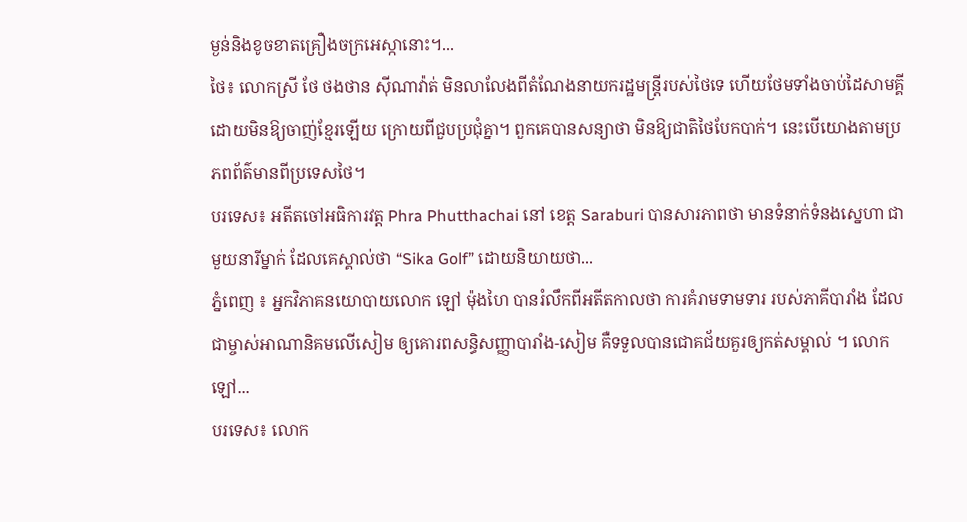ម្ងន់និងខូចខាតគ្រឿងចក្រអេស្កានោះ។...
ថៃ៖ លោកស្រី ថែ ថងថាន ស៊ីណាវ៉ាត់ មិនលាលែងពីតំណែងនាយករដ្ឋមន្រ្តីរបស់ថៃទេ ហើយថែមទាំងចាប់ដៃសាមគ្គី ដោយមិនឱ្យចាញ់ខ្មែរឡើយ ក្រោយពីជួបប្រជុំគ្នា។ ពួកគេបានសន្យាថា មិនឱ្យជាតិថៃបែកបាក់។ នេះបើយោងតាមប្រភពព័ត៌មានពីប្រទេសថៃ។
បរទេស៖ អតីតចៅអធិការវត្ត Phra Phutthachai នៅ ខេត្ត Saraburi បានសារភាពថា មានទំនាក់ទំនងស្នេហា ជាមួយនារីម្នាក់ ដែលគេស្គាល់ថា “Sika Golf” ដោយនិយាយថា...
ភ្នំពេញ ៖ អ្នកវិភាគនយោបាយលោក ឡៅ ម៉ុងហៃ បានរំលឹកពីអតីតកាលថា ការគំរាមទាមទារ របស់ភាគីបារាំង ដែលជាម្ចាស់អាណានិគមលើសៀម ឲ្យគោរពសន្ធិសញ្ញាបារាំង-សៀម គឺទទួលបានជោគជ័យគួរឲ្យកត់សម្គាល់ ។ លោក ឡៅ...
បរទេស៖ លោក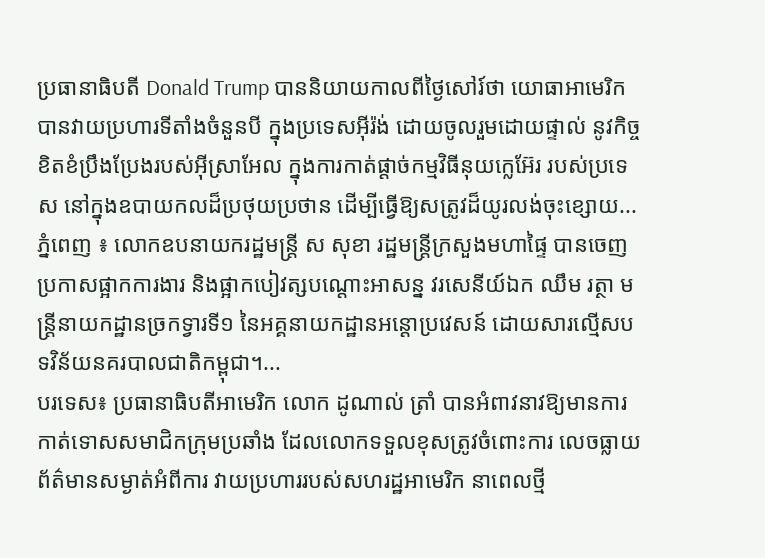ប្រធានាធិបតី Donald Trump បាននិយាយកាលពីថ្ងៃសៅរ៍ថា យោធាអាមេរិក បានវាយប្រហារទីតាំងចំនួនបី ក្នុងប្រទេសអ៊ីរ៉ង់ ដោយចូលរួមដោយផ្ទាល់ នូវកិច្ចខិតខំប្រឹងប្រែងរបស់អ៊ីស្រាអែល ក្នុងការកាត់ផ្តាច់កម្មវិធីនុយក្លេអ៊ែរ របស់ប្រទេស នៅក្នុងឧបាយកលដ៏ប្រថុយប្រថាន ដើម្បីធ្វើឱ្យសត្រូវដ៏យូរលង់ចុះខ្សោយ...
ភ្នំពេញ ៖ លោកឧបនាយករដ្ឋមន្ដ្រី ស សុខា រដ្ឋមន្ដ្រីក្រសួងមហាផ្ទៃ បានចេញប្រកាសផ្អាកការងារ និងផ្អាកបៀវត្សបណ្ដោះអាសន្ន វរសេនីយ៍ឯក ឈឹម រត្ថា មន្ដ្រីនាយកដ្ឋានច្រកទ្វារទី១ នៃអគ្គនាយកដ្ឋានអន្ដោប្រវេសន៍ ដោយសារល្មើសបទវិន័យនគរបាលជាតិកម្ពុជា។...
បរទេស៖ ប្រធានាធិបតីអាមេរិក លោក ដូណាល់ ត្រាំ បានអំពាវនាវឱ្យមានការកាត់ទោសសមាជិកក្រុមប្រឆាំង ដែលលោកទទួលខុសត្រូវចំពោះការ លេចធ្លាយព័ត៌មានសម្ងាត់អំពីការ វាយប្រហាររបស់សហរដ្ឋអាមេរិក នាពេលថ្មី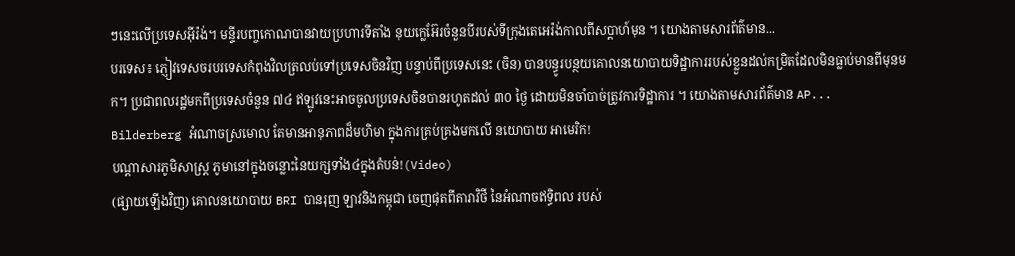ៗនេះលើប្រទេសអ៊ីរ៉ង់។ មន្ទីរបញ្ចកោណបានវាយប្រហារទីតាំង នុយក្លេអ៊ែរចំនួនបីរបស់ទីក្រុងតេអេរ៉ង់កាលពីសប្តាហ៍មុន ។ យោងតាមសារព័ត៌មាន...
បរទេស៖ ភ្ញៀវទេសចរបរទេសកំពុងវិលត្រលប់ទៅប្រទេសចិនវិញ បន្ទាប់ពីប្រទេសនេះ (ចិន) បានបន្ធូរបន្ថយគោលនយោបាយទិដ្ឋាការរបស់ខ្លួនដល់កម្រិតដែលមិនធ្លាប់មានពីមុនមក។ ប្រជាពលរដ្ឋមកពីប្រទេសចំនួន ៧៤ ឥឡូវនេះអាចចូលប្រទេសចិនបានរហូតដល់ ៣០ ថ្ងៃ ដោយមិនចាំបាច់ត្រូវការទិដ្ឋាការ ។ យោងតាមសារព័ត៌មាន AP...
Bilderberg អំណាចស្រមោល តែមានអានុភាពដ៏មហិមា ក្នុងការគ្រប់គ្រងមកលើ នយោបាយ អាមេរិក!
បណ្ដាសារភូមិសាស្រ្ត ភូមានៅក្នុងចន្លោះនៃយក្សទាំង៤ក្នុងតំបន់!(Video)
(ផ្សាយឡើងវិញ) គោលនយោបាយ BRI បានរុញ ឡាវនិងកម្ពុជា ចេញផុតពីតារាវិថី នៃអំណាចឥទ្ធិពល របស់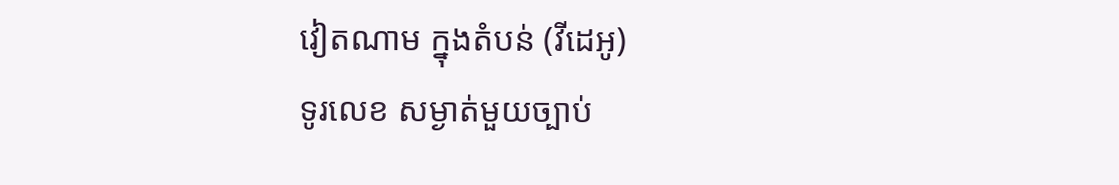វៀតណាម ក្នុងតំបន់ (វីដេអូ)
ទូរលេខ សម្ងាត់មួយច្បាប់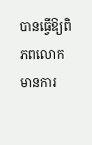បានធ្វើឱ្យពិភពលោក មានការ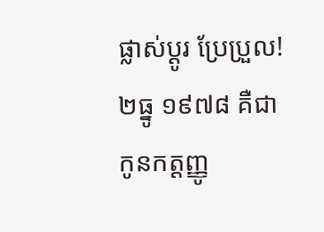ផ្លាស់ប្ដូរ ប្រែប្រួល!
២ធ្នូ ១៩៧៨ គឺជា កូនកត្តញ្ញូ